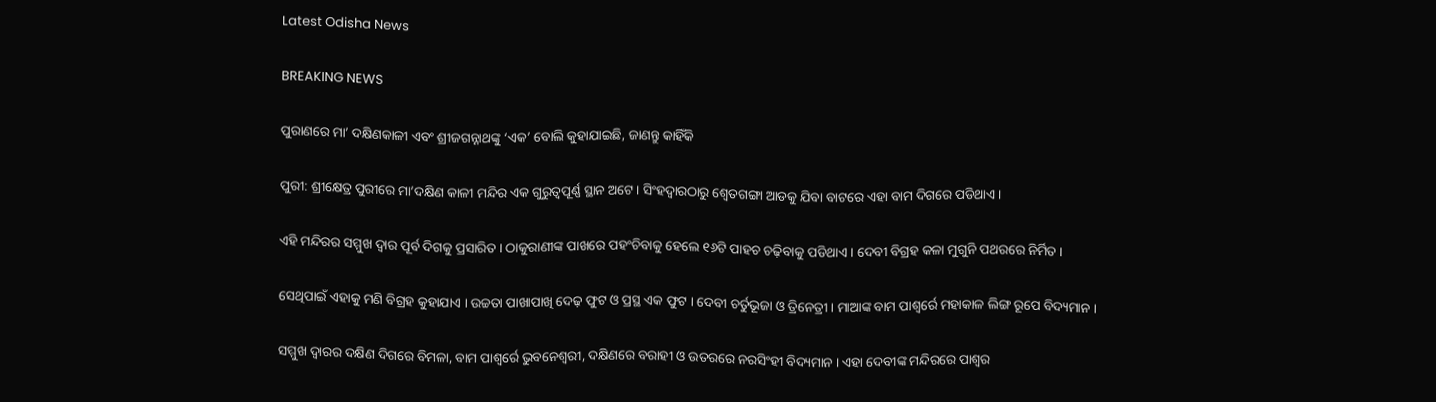Latest Odisha News

BREAKING NEWS

ପୁରାଣରେ ମା’ ଦକ୍ଷିଣକାଳୀ ଏବଂ ଶ୍ରୀଜଗନ୍ନାଥଙ୍କୁ ‘ଏକ’ ବୋଲି କୁହାଯାଇଛି, ଜାଣନ୍ତୁ କାହିଁକି

ପୁରୀ: ଶ୍ରୀକ୍ଷେତ୍ର ପୁରୀରେ ମା’ଦକ୍ଷିଣ କାଳୀ ମନ୍ଦିର ଏକ ଗୁରୁତ୍ୱପୂର୍ଣ୍ଣ ସ୍ଥାନ ଅଟେ । ସିଂହଦ୍ୱାରଠାରୁ ଶ୍ୱେତଗଙ୍ଗା ଆଡକୁ ଯିବା ବାଟରେ ଏହା ବାମ ଦିଗରେ ପଡିଥାଏ ।

ଏହି ମନ୍ଦିରର ସମ୍ମୁଖ ଦ୍ୱାର ପୂର୍ବ ଦିଗକୁ ପ୍ରସାରିତ । ଠାକୁରାଣୀଙ୍କ ପାଖରେ ପହଂଚିବାକୁ ହେଲେ ୧୬ଟି ପାହଚ ଚଢ଼ିବାକୁ ପଡିଥାଏ । ଦେବୀ ବିଗ୍ରହ କଳା ମୁଗୁନି ପଥରରେ ନିର୍ମିତ ।

ସେଥିପାଇଁ ଏହାକୁ ମଣି ବିଗ୍ରହ କୁହାଯାଏ । ଉଚ୍ଚତା ପାଖାପାଖି ଦେଢ଼ ଫୁଟ ଓ ପ୍ରସ୍ଥ ଏକ ଫୁଟ । ଦେବୀ ଚର୍ତୁଭୂଜା ଓ ତ୍ରିନେତ୍ରୀ । ମାଆଙ୍କ ବାମ ପାଶ୍ୱର୍ରେ ମହାକାଳ ଲିଙ୍ଗ ରୂପେ ବିଦ୍ୟମାନ ।

ସମ୍ମୁଖ ଦ୍ୱାରର ଦକ୍ଷିଣ ଦିଗରେ ବିମଳା, ବାମ ପାଶ୍ୱର୍ରେ ଭୁବନେଶ୍ୱରୀ, ଦକ୍ଷିଣରେ ବରାହୀ ଓ ଉତରରେ ନରସିଂହୀ ବିଦ୍ୟମାନ । ଏହା ଦେବୀଙ୍କ ମନ୍ଦିରରେ ପାଶ୍ୱର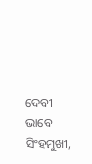ଦେବୀ ଭାବେ ସିଂହମୁଖୀ,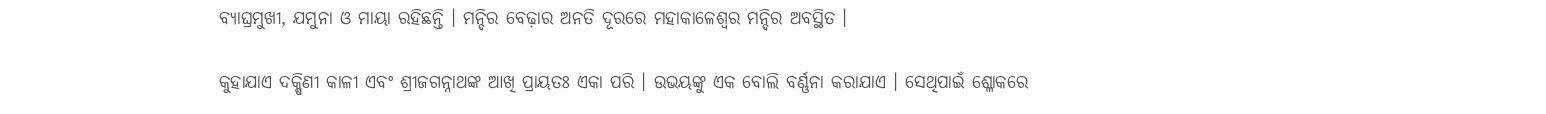ବ୍ୟାଘ୍ରମୁଖୀ, ଯମୁନା ଓ ମାୟା ରହିଛନ୍ତି । ମନ୍ଦିର ବେଢ଼ାର ଅନତି ଦୂରରେ ମହାକାଳେଶ୍ୱର ମନ୍ଦିର ଅବସ୍ଥିତ ।

କୁହାଯାଏ ଦକ୍ଷିଣୀ କାଳୀ ଏବଂ ଶ୍ରୀଜଗନ୍ନାଥଙ୍କ ଆଖି ପ୍ରାୟତଃ ଏକା ପରି । ଉଭୟଙ୍କୁ ଏକ ବୋଲି ବର୍ଣ୍ଣନା କରାଯାଏ । ସେଥିପାଇଁ ଶ୍ଳୋକରେ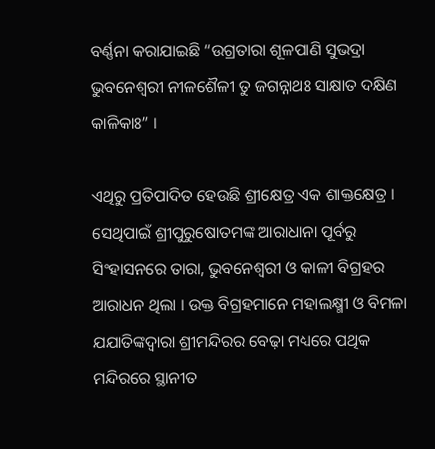ବର୍ଣ୍ଣନା କରାଯାଇଛି “ଉଗ୍ରତାରା ଶୂଳପାଣି ସୁଭଦ୍ରା ଭୁବନେଶ୍ୱରୀ ନୀଳଶୈଳୀ ତୁ ଜଗନ୍ନାଥଃ ସାକ୍ଷାତ ଦକ୍ଷିଣ କାଳିକାଃ” ।

ଏଥିରୁ ପ୍ରତିପାଦିତ ହେଉଛି ଶ୍ରୀକ୍ଷେତ୍ର ଏକ ଶାକ୍ତକ୍ଷେତ୍ର । ସେଥିପାଇଁ ଶ୍ରୀପୁରୁଷୋତମଙ୍କ ଆରାଧାନା ପୂର୍ବରୁ ସିଂହାସନରେ ତାରା, ଭୁବନେଶ୍ୱରୀ ଓ କାଳୀ ବିଗ୍ରହର ଆରାଧନ ଥିଲା । ଉକ୍ତ ବିଗ୍ରହମାନେ ମହାଲକ୍ଷ୍ମୀ ଓ ବିମଳା ଯଯାତିଙ୍କଦ୍ୱାରା ଶ୍ରୀମନ୍ଦିରର ବେଢ଼ା ମଧ୍ୟରେ ପଥିକ ମନ୍ଦିରରେ ସ୍ଥାନୀତ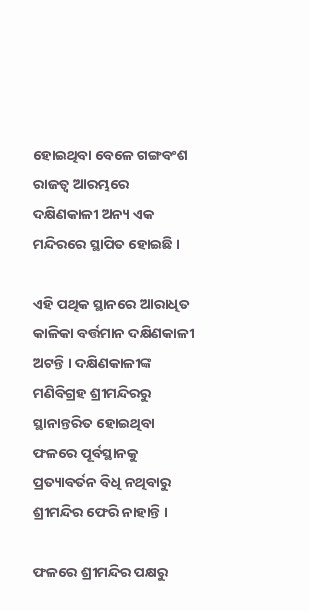ହୋଇଥିବା ବେଳେ ଗଙ୍ଗବଂଶ ରାଜତ୍ୱ ଆରମ୍ଭରେ ଦକ୍ଷିଣକାଳୀ ଅନ୍ୟ ଏକ ମନ୍ଦିରରେ ସ୍ଥାପିତ ହୋଇଛି ।

ଏହି ପଥିକ ସ୍ଥାନରେ ଆରାଧିତ କାଳିକା ବର୍ତ୍ତମାନ ଦକ୍ଷିଣକାଳୀ ଅଟନ୍ତି । ଦକ୍ଷିଣକାଳୀଙ୍କ ମଣିବିଗ୍ରହ ଶ୍ରୀମନ୍ଦିରରୁ ସ୍ଥାନାନ୍ତରିତ ହୋଇଥିବା ଫଳରେ ପୂର୍ବସ୍ଥାନକୁ ପ୍ରତ୍ୟାବର୍ତନ ବିଧି ନଥିବାରୁ ଶ୍ରୀମନ୍ଦିର ଫେରି ନାହାନ୍ତି ।

ଫଳରେ ଶ୍ରୀମନ୍ଦିର ପକ୍ଷରୁ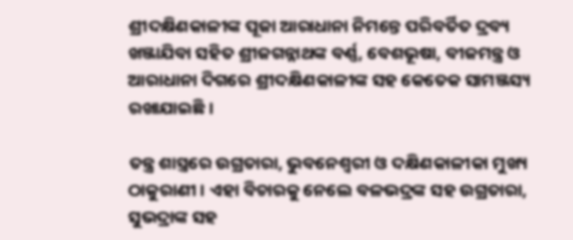ଶ୍ରୀଦକ୍ଷିଣକାଳୀଙ୍କ ପୂଜା ଆରାଧାନା ନିମନ୍ତେ ପରିବର୍ତିତ ଦ୍ରବ୍ୟ ଖଞ୍ଜାଯିବା ସହିତ ଶ୍ରୀଜଗନ୍ନାଥଙ୍କ ବର୍ଣ୍ଣ, ବେଶଭୂଷା, ବୀଜମନ୍ତ୍ର ଓ ଆରାଧାନା ଦିଗରେ ଶ୍ରୀଦକ୍ଷିଣକାଳୀଙ୍କ ସହ କେତେକ ସାମଞ୍ଜସ୍ୟ ରଖାଯାଇଛି ।

ତନ୍ତ୍ର ଶାସ୍ତ୍ରରେ ଉଗ୍ରତାରା, ଭୁବନେଶ୍ୱରୀ ଓ ଦକ୍ଷିଣକାଳୀକା ମୁଖ୍ୟ ଠାକୁରାଣୀ । ଏହା ବିଚାରକୁ ନେଲେ ବଳଭଦ୍ରଙ୍କ ସହ ଉଗ୍ରତାରା, ସୁଭଦ୍ରାଙ୍କ ସହ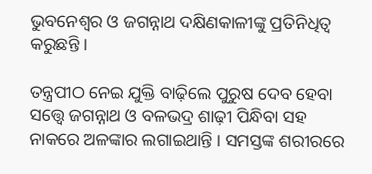ଭୁବନେଶ୍ୱର ଓ ଜଗନ୍ନାଥ ଦକ୍ଷିଣକାଳୀଙ୍କୁ ପ୍ରତିନିଧିତ୍ୱ କରୁଛନ୍ତି ।

ତନ୍ତ୍ରପୀଠ ନେଇ ଯୁକ୍ତି ବାଢ଼ିଲେ ପୁରୁଷ ଦେବ ହେବା ସତ୍ତ୍ୱେ ଜଗନ୍ନାଥ ଓ ବଳଭଦ୍ର ଶାଢ଼ୀ ପିନ୍ଧିବା ସହ ନାକରେ ଅଳଙ୍କାର ଲଗାଇଥାନ୍ତି । ସମସ୍ତଙ୍କ ଶରୀରରେ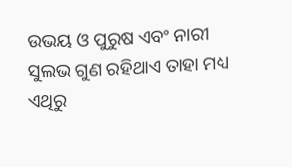ଉଭୟ ଓ ପୁରୁଷ ଏବଂ ନାରୀ ସୁଲଭ ଗୁଣ ରହିଥାଏ ତାହା ମଧ୍ୟ ଏଥିରୁ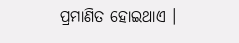ପ୍ରମାଣିତ ହୋଇଥାଏ ।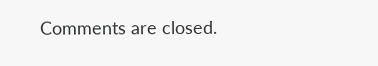Comments are closed.